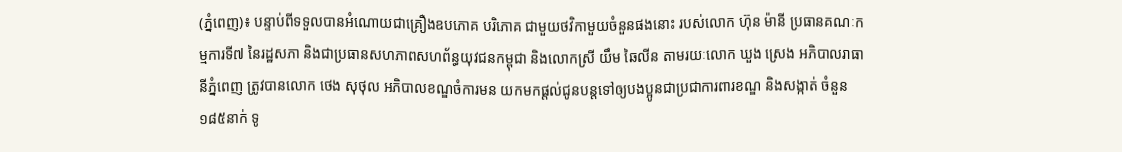(ភ្នំពេញ)៖ បន្ទាប់ពីទទួលបានអំណោយជាគ្រឿងឧបភោគ បរិភោគ ជាមួយថវិកាមួយចំនួនផងនោះ របស់លោក ហ៊ុន ម៉ានី ប្រធានគណៈកម្មការទី៧ នៃរដ្ឋសភា និងជាប្រធានសហភាពសហព័ន្ធយុវជនកម្ពុជា និងលោកស្រី យឹម ឆៃលីន តាមរយៈលោក ឃួង ស្រេង អភិបាលរាធានីភ្នំពេញ ត្រូវបានលោក ថេង សុថុល អភិបាលខណ្ឌចំការមន យកមកផ្តល់ជូនបន្តទៅឲ្យបងប្អូនជាប្រជាការពារខណ្ឌ និងសង្កាត់ ចំនួន ១៨៥នាក់ ទូ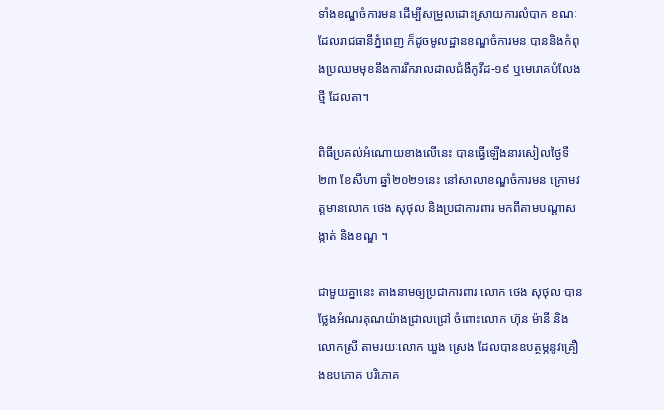ទាំងខណ្ឌចំការមន ដើម្បីសម្រួលដោះស្រាយការលំបាក ខណៈដែលរាជធានីភ្នំពេញ ក៏ដូចមូលដ្ឋានខណ្ឌចំការមន បាននិងកំពុងប្រឈមមុខនឹងការរីករាលដាលជំងឺកូវីដ-១៩ ឬមេរោគបំលែងថ្មី ដែលតា។

ពិធីប្រគល់អំណោយខាងលើនេះ បានធ្វើឡើងនារសៀលថ្ងៃទី២៣ ខែសីហា ឆ្នាំ២០២១នេះ នៅសាលាខណ្ឌចំការមន ក្រោមវត្តមានលោក ថេង សុថុល និងប្រជាការពារ មកពីតាមបណ្តាសង្កាត់ និងខណ្ឌ ។

ជាមួយគ្នានេះ តាងនាមឲ្យប្រជាការពារ លោក ថេង សុថុល បានថ្លែងអំណរគុណយ៉ាងជ្រាលជ្រៅ ចំពោះលោក ហ៊ុន ម៉ានី និងលោកស្រី តាមរយៈលោក ឃួង ស្រេង ដែលបានឧបត្ថម្ភនូវគ្រឿងឧបភោគ បរិភោគ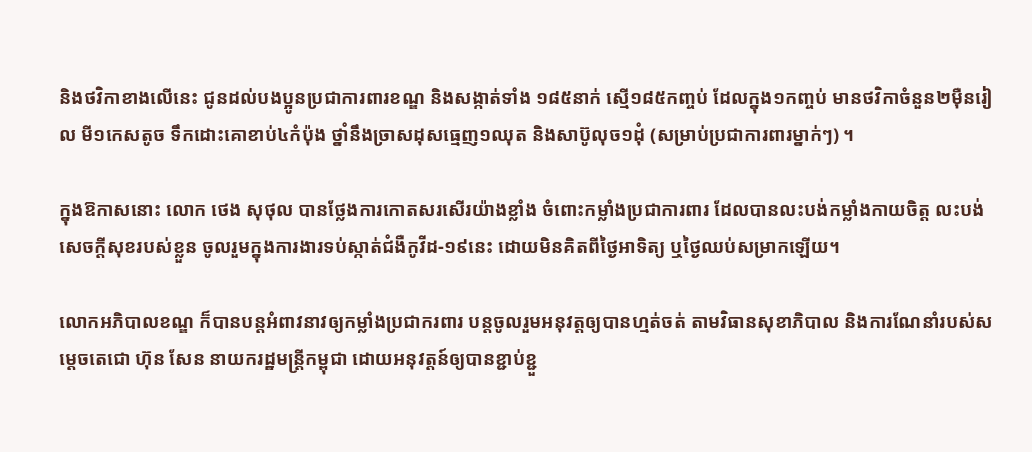និងថវិកាខាងលើនេះ ជូនដល់បងប្អូនប្រជាការពារខណ្ឌ និងសង្កាត់ទាំង ១៨៥នាក់ ស្មើ១៨៥កញ្ចប់ ដែលក្នុង១កញ្ចប់ មានថវិកាចំនួន២ម៉ឺនរៀល មី១កេសតូច ទឹកដោះគោខាប់៤កំប៉ុង ថ្នាំនឹងច្រាសដុសធ្មេញ១ឈុត និងសាប៊ូលុច១ដុំ (សម្រាប់ប្រជាការពារម្នាក់ៗ) ។

ក្នុងឱកាសនោះ លោក ថេង សុថុល បានថ្លែងការកោតសរសើរយ៉ាងខ្លាំង ចំពោះកម្លាំងប្រជាការពារ ដែលបានលះបង់កម្លាំងកាយចិត្ត លះបង់សេចក្តីសុខរបស់ខ្លួន ចូលរួមក្នុងការងារទប់ស្កាត់ជំងឺកូវីដ-១៩នេះ ដោយមិនគិតពីថ្ងៃអាទិត្យ ឬថ្ងៃឈប់សម្រាកឡើយ។

លោកអភិបាលខណ្ឌ ក៏បានបន្តអំពាវនាវឲ្យកម្លាំងប្រជាករពារ បន្តចូលរួមអនុវត្តឲ្យបានហ្មត់ចត់ តាមវិធានសុខាភិបាល និងការណែនាំរបស់សម្តេចតេជោ ហ៊ុន សែន នាយករដ្ឋមន្ត្រីកម្ពុជា ដោយអនុវត្តន៍ឲ្យបានខ្ជាប់ខ្ជួ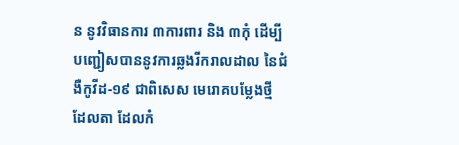ន នូវវិធានការ ៣ការពារ និង ៣កុំ ដើម្បីបញ្ជៀសបាននូវការឆ្លងរីករាលដាល នៃជំងឺកូវីដ-១៩ ជាពិសេស មេរោគបម្លែងថ្មី ដែលតា ដែលកំ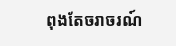ពុងតែចរាចរណ៍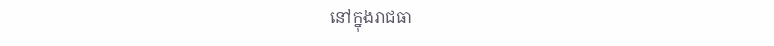នៅក្នុងរាជធា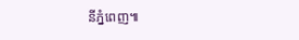នីភ្នំពេញ៕